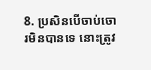8. ប្រសិនបើចាប់ចោរមិនបានទេ នោះត្រូវ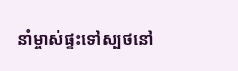នាំម្ចាស់ផ្ទះទៅស្បថនៅ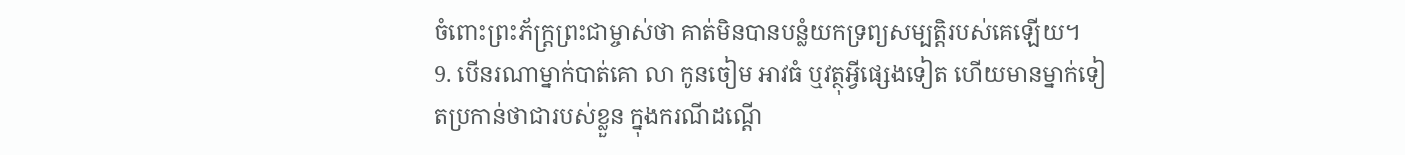ចំពោះព្រះភ័ក្ត្រព្រះជាម្ចាស់ថា គាត់មិនបានបន្លំយកទ្រព្យសម្បត្តិរបស់គេឡើយ។
9. បើនរណាម្នាក់បាត់គោ លា កូនចៀម អាវធំ ឬវត្ថុអ្វីផ្សេងទៀត ហើយមានម្នាក់ទៀតប្រកាន់ថាជារបស់ខ្លួន ក្នុងករណីដណ្ដើ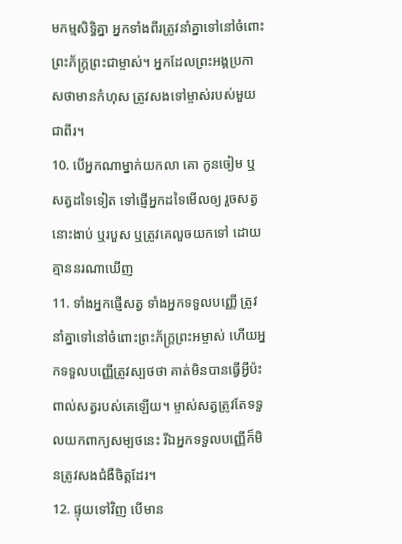មកម្មសិទ្ធិគ្នា អ្នកទាំងពីរត្រូវនាំគ្នាទៅនៅចំពោះព្រះភ័ក្ត្រព្រះជាម្ចាស់។ អ្នកដែលព្រះអង្គប្រកាសថាមានកំហុស ត្រូវសងទៅម្ចាស់របស់មួយជាពីរ។
10. បើអ្នកណាម្នាក់យកលា គោ កូនចៀម ឬសត្វដទៃទៀត ទៅផ្ញើអ្នកដទៃមើលឲ្យ រួចសត្វនោះងាប់ ឬរបួស ឬត្រូវគេលួចយកទៅ ដោយគ្មាននរណាឃើញ
11. ទាំងអ្នកផ្ញើសត្វ ទាំងអ្នកទទួលបញ្ញើ ត្រូវនាំគ្នាទៅនៅចំពោះព្រះភ័ក្ត្រព្រះអម្ចាស់ ហើយអ្នកទទួលបញ្ញើត្រូវស្បថថា គាត់មិនបានធ្វើអ្វីប៉ះពាល់សត្វរបស់គេឡើយ។ ម្ចាស់សត្វត្រូវតែទទួលយកពាក្យសម្បថនេះ រីឯអ្នកទទួលបញ្ញើក៏មិនត្រូវសងជំងឺចិត្តដែរ។
12. ផ្ទុយទៅវិញ បើមាន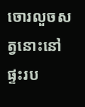ចោរលួចសត្វនោះនៅផ្ទះរប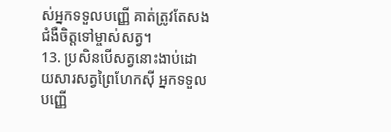ស់អ្នកទទួលបញ្ញើ គាត់ត្រូវតែសងជំងឺចិត្តទៅម្ចាស់សត្វ។
13. ប្រសិនបើសត្វនោះងាប់ដោយសារសត្វព្រៃហែកស៊ី អ្នកទទួលបញ្ញើ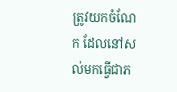ត្រូវយកចំណែក ដែលនៅសល់មកធ្វើជាភ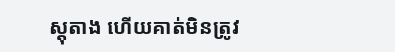ស្ដុតាង ហើយគាត់មិនត្រូវ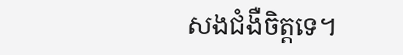សងជំងឺចិត្តទេ។